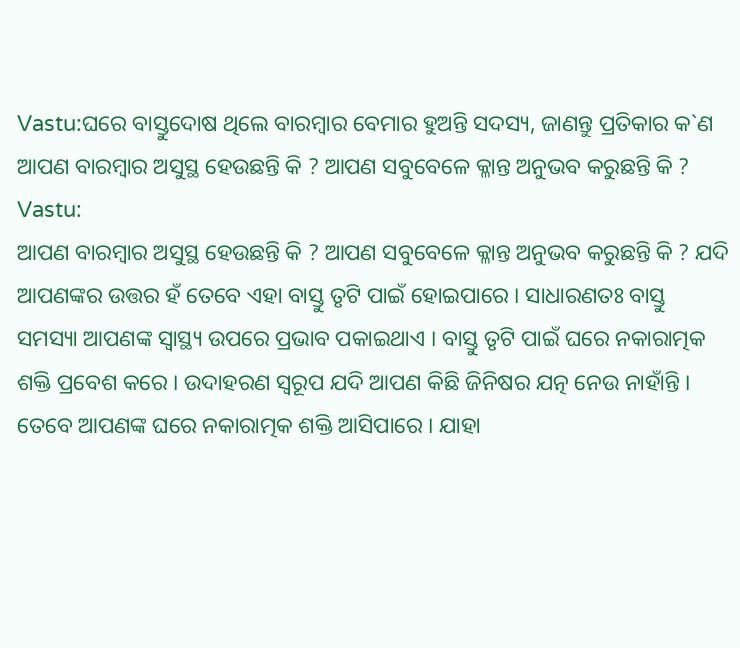Vastu:ଘରେ ବାସ୍ତୁଦୋଷ ଥିଲେ ବାରମ୍ବାର ବେମାର ହୁଅନ୍ତି ସଦସ୍ୟ, ଜାଣନ୍ତୁ ପ୍ରତିକାର କ`ଣ
ଆପଣ ବାରମ୍ବାର ଅସୁସ୍ଥ ହେଉଛନ୍ତି କି ? ଆପଣ ସବୁବେଳେ କ୍ଳାନ୍ତ ଅନୁଭବ କରୁଛନ୍ତି କି ?
Vastu:
ଆପଣ ବାରମ୍ବାର ଅସୁସ୍ଥ ହେଉଛନ୍ତି କି ? ଆପଣ ସବୁବେଳେ କ୍ଳାନ୍ତ ଅନୁଭବ କରୁଛନ୍ତି କି ? ଯଦି ଆପଣଙ୍କର ଉତ୍ତର ହଁ ତେବେ ଏହା ବାସ୍ତୁ ତୃଟି ପାଇଁ ହୋଇପାରେ । ସାଧାରଣତଃ ବାସ୍ତୁ ସମସ୍ୟା ଆପଣଙ୍କ ସ୍ୱାସ୍ଥ୍ୟ ଉପରେ ପ୍ରଭାବ ପକାଇଥାଏ । ବାସ୍ତୁ ତୃଟି ପାଇଁ ଘରେ ନକାରାତ୍ମକ ଶକ୍ତି ପ୍ରବେଶ କରେ । ଉଦାହରଣ ସ୍ୱରୂପ ଯଦି ଆପଣ କିଛି ଜିନିଷର ଯତ୍ନ ନେଉ ନାହାଁନ୍ତି । ତେବେ ଆପଣଙ୍କ ଘରେ ନକାରାତ୍ମକ ଶକ୍ତି ଆସିପାରେ । ଯାହା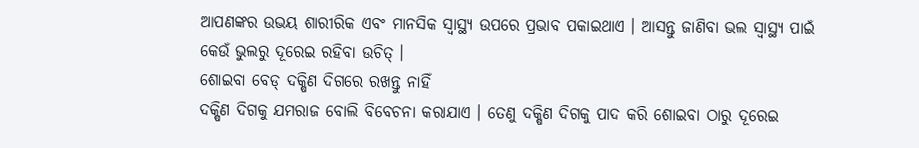ଆପଣଙ୍କର ଉଭୟ ଶାରୀରିକ ଏବଂ ମାନସିକ ସ୍ୱାସ୍ଥ୍ୟ ଉପରେ ପ୍ରଭାବ ପକାଇଥାଏ । ଆସନ୍ତୁ ଜାଣିବା ଭଲ ସ୍ୱାସ୍ଥ୍ୟ ପାଇଁ କେଉଁ ଭୁଲରୁ ଦୂରେଇ ରହିବା ଉଚିତ୍ ।
ଶୋଇବା ବେଡ୍ ଦକ୍ଷିଣ ଦିଗରେ ରଖନ୍ତୁ ନାହିଁ
ଦକ୍ଷିଣ ଦିଗକୁ ଯମରାଜ ବୋଲି ବିବେଚନା କରାଯାଏ । ତେଣୁ ଦକ୍ଷିଣ ଦିଗକୁ ପାଦ କରି ଶୋଇବା ଠାରୁ ଦୂରେଇ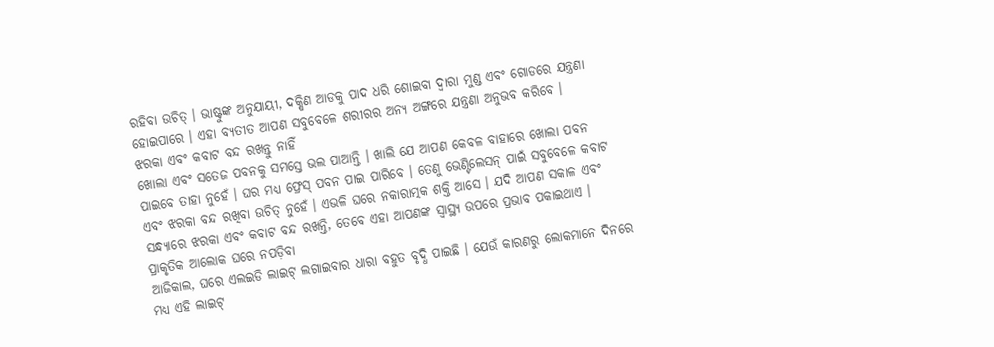ରହିବା ଉଚିତ୍ । ଭାଷ୍ଟୁଙ୍କ ଅନୁଯାୟୀ, ଦକ୍ଷିଣ ଆଡକୁ ପାଦ ଧରି ଶୋଇବା ଦ୍ୱାରା ମୁଣ୍ଡ ଏବଂ ଗୋଡରେ ଯନ୍ତ୍ରଣା ହୋଇପାରେ । ଏହା ବ୍ୟତୀତ ଆପଣ ସବୁବେଳେ ଶରୀରର ଅନ୍ୟ ଅଙ୍ଗରେ ଯନ୍ତ୍ରଣା ଅନୁଭବ କରିବେ ।
ଝରକା ଏବଂ କବାଟ ବନ୍ଦ ରଖନ୍ତୁ ନାହିଁ
ଖୋଲା ଏବଂ ସତେଜ ପବନକୁ ସମସ୍ତେ ଭଲ ପାଆନ୍ତି । ଖାଲି ଯେ ଆପଣ କେବଳ ବାହାରେ ଖୋଲା ପବନ ପାଇବେ ତାହା ନୁହେଁ । ଘର ମଧ୍ୟ ଫ୍ରେସ୍ ପବନ ପାଇ ପାରିବେ । ତେଣୁ ଭେଣ୍ଟିଲେସନ୍ ପାଇଁ ସବୁବେଳେ କବାଟ ଏବଂ ଝରକା ବନ୍ଦ ରଖିବା ଉଚିତ୍ ନୁହେଁ । ଏଭଳି ଘରେ ନକାରାତ୍ମକ ଶକ୍ତି ଆସେ । ଯଦି ଆପଣ ସକାଳ ଏବଂ ସନ୍ଧ୍ୟାରେ ଝରକା ଏବଂ କବାଟ ବନ୍ଦ ରଖନ୍ତି, ତେବେ ଏହା ଆପଣଙ୍କ ସ୍ୱାସ୍ଥ୍ୟ ଉପରେ ପ୍ରଭାବ ପକାଇଥାଏ ।
ପ୍ରାକୃତିକ ଆଲୋକ ଘରେ ନପଡ଼ିବା
ଆଜିକାଲ, ଘରେ ଏଲଇଡି ଲାଇଟ୍ ଲଗାଇବାର ଧାରା ବହୁତ ବୃଦ୍ଧି ପାଇଛି । ଯେଉଁ କାରଣରୁ ଲୋକମାନେ ଦିନରେ ମଧ୍ୟ ଏହି ଲାଇଟ୍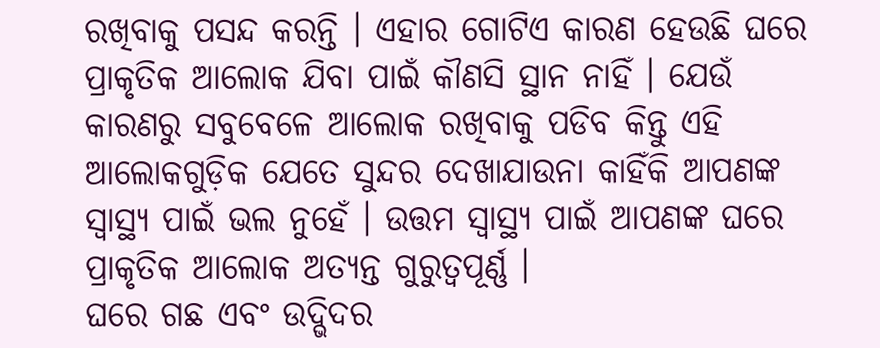ରଖିବାକୁ ପସନ୍ଦ କରନ୍ତି । ଏହାର ଗୋଟିଏ କାରଣ ହେଉଛି ଘରେ ପ୍ରାକୃତିକ ଆଲୋକ ଯିବା ପାଇଁ କୗଣସି ସ୍ଥାନ ନାହିଁ । ଯେଉଁ କାରଣରୁ ସବୁବେଳେ ଆଲୋକ ରଖିବାକୁ ପଡିବ କିନ୍ତୁ ଏହି ଆଲୋକଗୁଡ଼ିକ ଯେତେ ସୁନ୍ଦର ଦେଖାଯାଉନା କାହିଁକି ଆପଣଙ୍କ ସ୍ୱାସ୍ଥ୍ୟ ପାଇଁ ଭଲ ନୁହେଁ । ଉତ୍ତମ ସ୍ୱାସ୍ଥ୍ୟ ପାଇଁ ଆପଣଙ୍କ ଘରେ ପ୍ରାକୃତିକ ଆଲୋକ ଅତ୍ୟନ୍ତ ଗୁରୁତ୍ୱପୂର୍ଣ୍ଣ ।
ଘରେ ଗଛ ଏବଂ ଉଦ୍ଭିଦର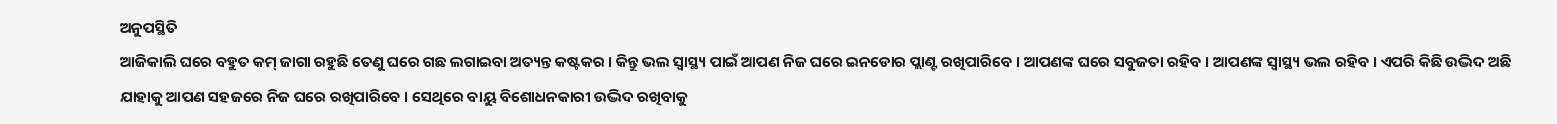ଅନୁପସ୍ଥିତି
ଆଜିକାଲି ଘରେ ବହୁତ କମ୍ ଜାଗା ରହୁଛି ତେଣୁ ଘରେ ଗଛ ଲଗାଇବା ଅତ୍ୟନ୍ତ କଷ୍ଟକର । କିନ୍ତୁ ଭଲ ସ୍ୱାସ୍ଥ୍ୟ ପାଇଁ ଆପଣ ନିଜ ଘରେ ଇନଡୋର ପ୍ଲାଣ୍ଟ ରଖିପାରିବେ । ଆପଣଙ୍କ ଘରେ ସବୁଜତା ରହିବ । ଆପଣଙ୍କ ସ୍ୱାସ୍ଥ୍ୟ ଭଲ ରହିବ । ଏପରି କିଛି ଉଦ୍ଭିଦ ଅଛି ଯାହାକୁ ଆପଣ ସହଜରେ ନିଜ ଘରେ ରଖିପାରିବେ । ସେଥିରେ ବାୟୁ ବିଶୋଧନକାରୀ ଉଦ୍ଭିଦ ରଖିବାକୁ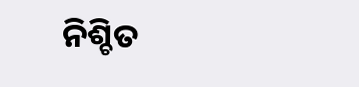ନିଶ୍ଚିତ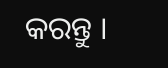କରନ୍ତୁ ।